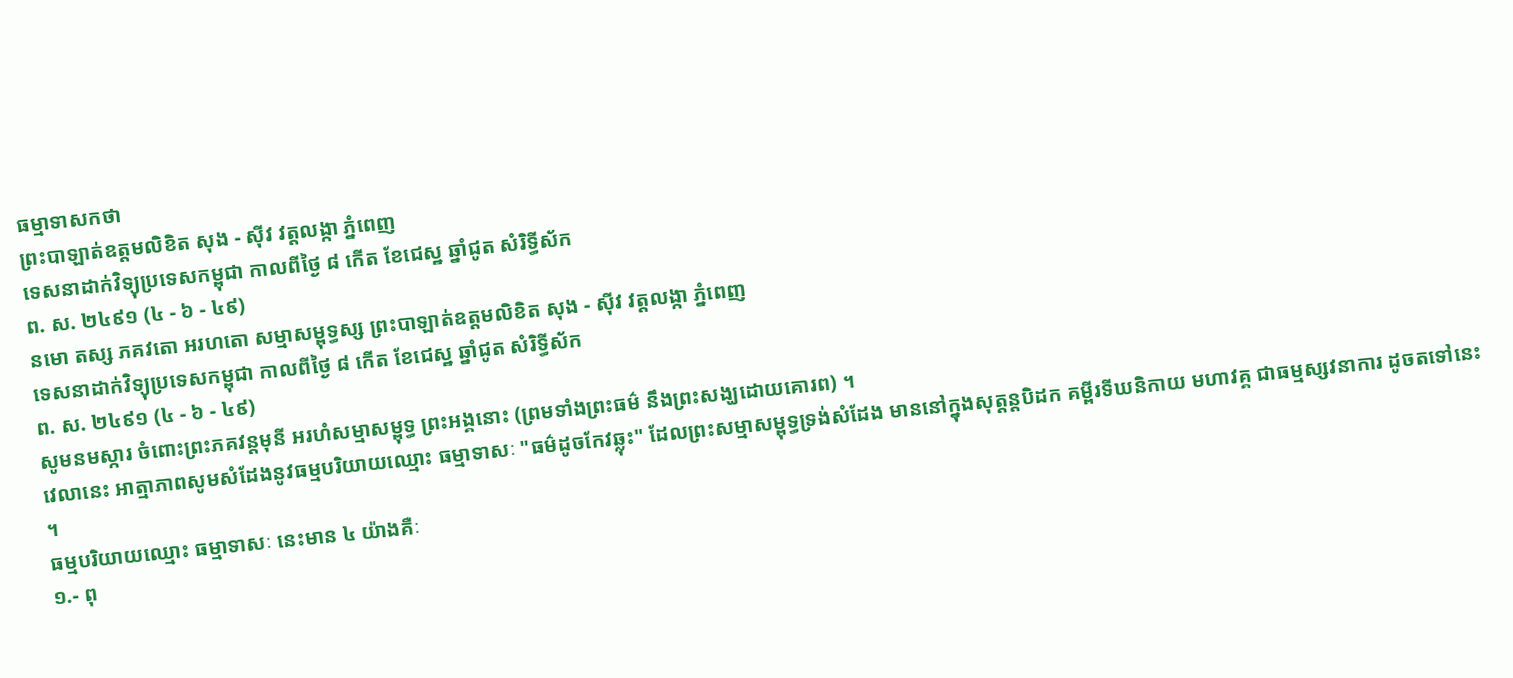ធម្មាទាសកថា
ព្រះបាឡាត់ឧត្ដមលិខិត សុង - ស៊ីវ វត្តលង្កា ភ្នំពេញ
ទេសនាដាក់វិទ្យុប្រទេសកម្ពុជា កាលពីថ្ងៃ ៨ កើត ខែជេស្ឋ ឆ្នាំជូត សំរិទ្ធីស័ក
ព. ស. ២៤៩១ (៤ - ៦ - ៤៩)
នមោ តស្ស ភគវតោ អរហតោ សម្មាសម្ពុទ្ធស្ស ព្រះបាឡាត់ឧត្ដមលិខិត សុង - ស៊ីវ វត្តលង្កា ភ្នំពេញ
ទេសនាដាក់វិទ្យុប្រទេសកម្ពុជា កាលពីថ្ងៃ ៨ កើត ខែជេស្ឋ ឆ្នាំជូត សំរិទ្ធីស័ក
ព. ស. ២៤៩១ (៤ - ៦ - ៤៩)
សូមនមស្ការ ចំពោះព្រះភគវន្តមុនី អរហំសម្មាសម្ពុទ្ធ ព្រះអង្គនោះ (ព្រមទាំងព្រះធម៌ នឹងព្រះសង្ឃដោយគោរព) ។
វេលានេះ អាត្មាភាពសូមសំដែងនូវធម្មបរិយាយឈ្មោះ ធម្មាទាសៈ "ធម៌ដូចកែវឆ្លុះ" ដែលព្រះសម្មាសម្ពុទ្ធទ្រង់សំដែង មាននៅក្នុងសុត្តន្តបិដក គម្ពីរទីឃនិកាយ មហាវគ្គ ជាធម្មស្សវនាការ ដូចតទៅនេះ ។
ធម្មបរិយាយឈ្មោះ ធម្មាទាសៈ នេះមាន ៤ យ៉ាងគឺៈ
១.- ពុ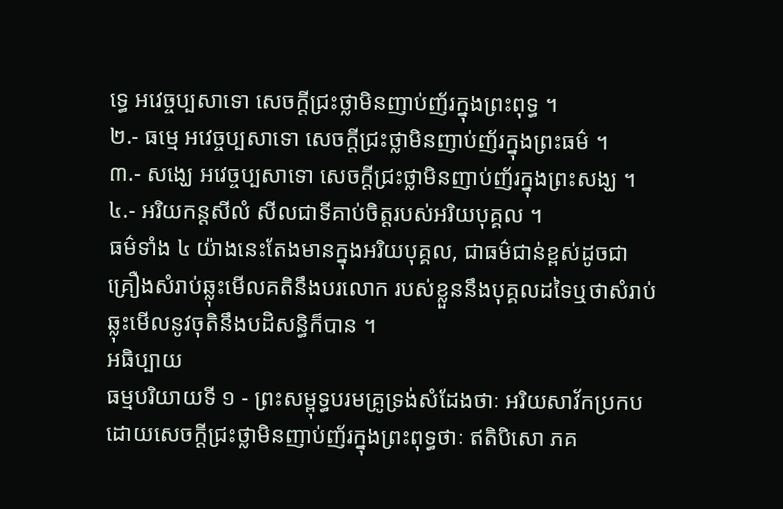ទ្ធេ អវេច្ចប្បសាទោ សេចក្ដីជ្រះថ្លាមិនញាប់ញ័រក្នុងព្រះពុទ្ធ ។
២.- ធម្មេ អវេច្ចប្បសាទោ សេចក្ដីជ្រះថ្លាមិនញាប់ញ័រក្នុងព្រះធម៌ ។
៣.- សង្ឃេ អវេច្ចប្បសាទោ សេចក្ដីជ្រះថ្លាមិនញាប់ញ័រក្នុងព្រះសង្ឃ ។
៤.- អរិយកន្តសីលំ សីលជាទីគាប់ចិត្តរបស់អរិយបុគ្គល ។
ធម៌ទាំង ៤ យ៉ាងនេះតែងមានក្នុងអរិយបុគ្គល, ជាធម៌ជាន់ខ្ពស់ដូចជាគ្រឿងសំរាប់ឆ្លុះមើលគតិនឹងបរលោក របស់ខ្លួននឹងបុគ្គលដទៃឬថាសំរាប់ឆ្លុះមើលនូវចុតិនឹងបដិសន្ធិក៏បាន ។
អធិប្បាយ
ធម្មបរិយាយទី ១ - ព្រះសម្ពុទ្ធបរមគ្រូទ្រង់សំដែងថាៈ អរិយសាវ័កប្រកបដោយសេចក្ដីជ្រះថ្លាមិនញាប់ញ័រក្នុងព្រះពុទ្ធថាៈ ឥតិបិសោ ភគ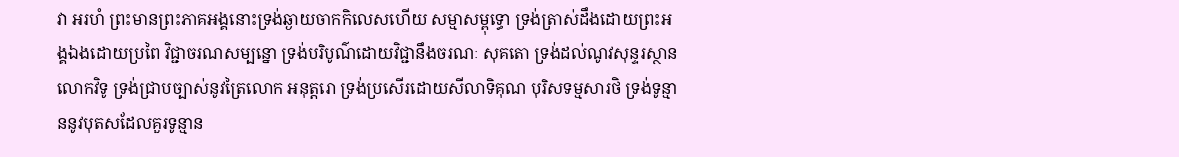វា អរហំ ព្រះមានព្រះភាគអង្គនោះទ្រង់ឆ្ងាយចាកកិលេសហើយ សម្មាសម្ពុទ្ធោ ទ្រង់ត្រាស់ដឹងដោយព្រះអង្គឯងដោយប្រពៃ វិជ្ជាចរណសម្បន្នោ ទ្រង់បរិបូណ៌ដោយវិជ្ជានឹងចរណៈ សុគតោ ទ្រង់ដល់ណូវសុន្ទរស្ថាន លោកវិទូ ទ្រង់ជ្រាបច្បាស់នូវត្រៃលោក អនុត្តរោ ទ្រង់ប្រសើរដោយសីលាទិគុណ បុរិសទម្មសារថិ ទ្រង់ទូន្មាននូវបុតសដែលគួរទូន្មាន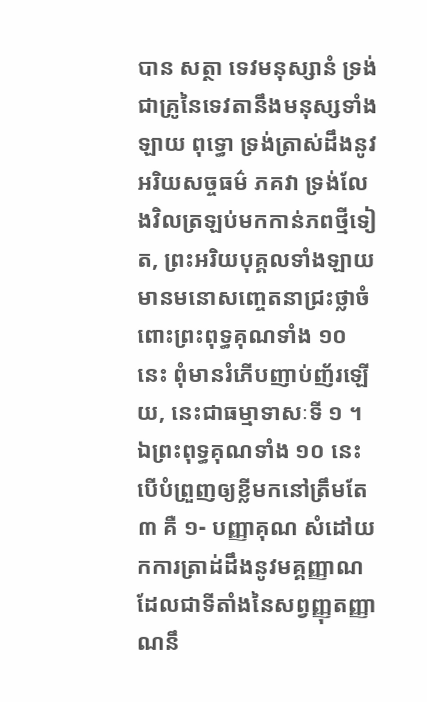បាន សត្ថា ទេវមនុស្សានំ ទ្រង់ជាគ្រូនៃទេវតានឹងមនុស្សទាំងឡាយ ពុទ្ធោ ទ្រង់ត្រាស់ដឹងនូវអរិយសច្ចធម៌ ភគវា ទ្រង់លែងវិលត្រឡប់មកកាន់ភពថ្មីទៀត, ព្រះអរិយបុគ្គលទាំងឡាយមានមនោសញ្ចេតនាជ្រះថ្លាចំពោះព្រះពុទ្ធគុណទាំង ១០ នេះ ពុំមានរំភើបញាប់ញ័រឡើយ, នេះជាធម្មាទាសៈទី ១ ។
ឯព្រះពុទ្ធគុណទាំង ១០ នេះ បើបំព្រួញឲ្យខ្លីមកនៅត្រឹមតែ ៣ គឺ ១- បញ្ញាគុណ សំដៅយកការត្រាដ់ដឹងនូវមគ្គញ្ញាណ ដែលជាទីតាំងនៃសព្វញ្ញុតញ្ញាណនឹ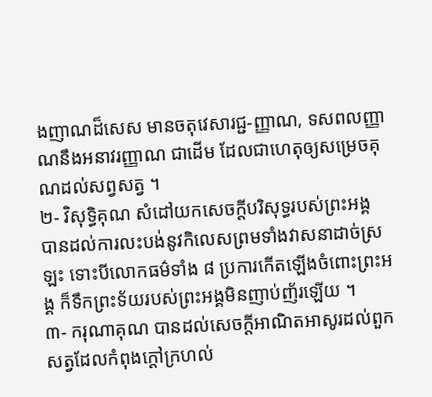ងញាណដ៏សេស មានចតុវេសារជ្ជ-ញ្ញាណ, ទសពលញ្ញាណនឹងអនាវរញ្ញាណ ជាដើម ដែលជាហេតុឲ្យសម្រេចគុណដល់សព្វសត្វ ។
២- វិសុទ្ធិគុណ សំដៅយកសេចក្ដីបរិសុទ្ធរបស់ព្រះអង្គ បានដល់ការលះបង់នូវកិលេសព្រមទាំងវាសនាដាច់ស្រឡះ ទោះបីលោកធម៌ទាំង ៨ ប្រការកើតឡើងចំពោះព្រះអង្គ ក៏ទឹកព្រះទ័យរបស់ព្រះអង្គមិនញាប់ញ័រឡើយ ។
៣- ករុណាគុណ បានដល់សេចក្ដីអាណិតអាសូរដល់ពួកសត្វដែលកំពុងក្ដៅក្រហល់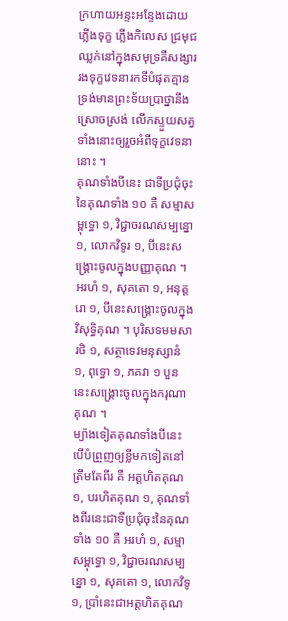ក្រហាយអន្ទះអន្ទែងដោយភ្លើងទុក្ខ ភ្លើងកិលេស ជ្រមុជឈ្លក់នៅក្នុងសមុទ្រគឺសង្សារ រងទុក្ខវេទនារកទីបំផុតគ្មាន ទ្រង់មានព្រះទ័យប្រាថ្នានឹងស្រោចស្រង់ លើកស្ទួយសត្វទាំងនោះឲ្យរួចអំពីទុក្ខវេទនានោះ ។
គុណទាំងបីនេះ ជាទីប្រជុំចុះនៃគុណទាំង ១០ គឺ សម្មាសម្ពុទ្ធោ ១, វិជ្ជាចរណសម្បន្នោ ១, លោកវិទូរ ១, បីនេះសង្គ្រោះចូលក្នុងបញ្ញាគុណ ។ អរហំ ១, សុគតោ ១, អនុត្តរោ ១, បីនេះសង្គ្រោះចូលក្នុងវិសុទ្ធិគុណ ។ បុរិសទមមសារថិ ១, សត្ថាទេវមនុស្សានំ ១, ពុទ្ធោ ១, ភគវា ១ បួននេះសង្គ្រោះចូលក្នុងករុណាគុណ ។
ម្យ៉ាងទៀតគុណទាំងបីនេះ បើបំព្រួញឲ្យខ្លីមកទៀតនៅត្រឹមតែពីរ គឺ អត្តហិតគុណ ១, បរហិតគុណ ១, គុណទាំងពីរនេះជាទីប្រជុំចុះនៃគុណទាំង ១០ គឺ អរហំ ១, សម្មាសម្ពុទ្ធោ ១, វិជ្ជាចរណសម្បន្នោ ១, សុគតោ ១, លោកវិទូ ១, ប្រាំនេះជាអត្តហិតគុណ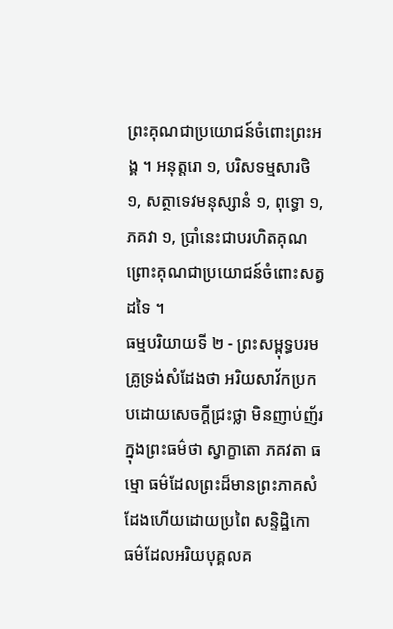ព្រះគុណជាប្រយោជន៍ចំពោះព្រះអង្គ ។ អនុត្តរោ ១, បរិសទម្មសារថិ ១, សត្ថាទេវមនុស្សានំ ១, ពុទ្ធោ ១, ភគវា ១, ប្រាំនេះជាបរហិតគុណ ព្រោះគុណជាប្រយោជន៍ចំពោះសត្វដទៃ ។
ធម្មបរិយាយទី ២ - ព្រះសម្ពុទ្ធបរមគ្រូទ្រង់សំដែងថា អរិយសាវ័កប្រកបដោយសេចក្ដីជ្រះថ្លា មិនញាប់ញ័រក្នុងព្រះធម៌ថា ស្វាក្ខាតោ ភគវតា ធម្មោ ធម៌ដែលព្រះដ៏មានព្រះភាគសំដែងហើយដោយប្រពៃ សន្ទិដ្ឋិកោ ធម៌ដែលអរិយបុគ្គលគ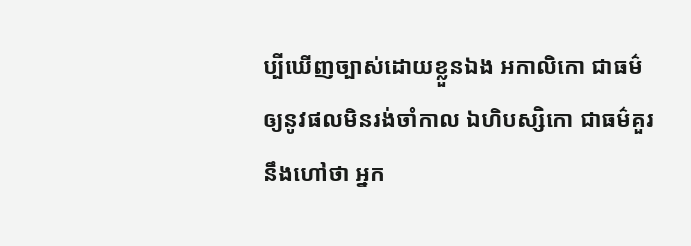ប្បីឃើញច្បាស់ដោយខ្លួនឯង អកាលិកោ ជាធម៌ឲ្យនូវផលមិនរង់ចាំកាល ឯហិបស្សិកោ ជាធម៌គួរនឹងហៅថា អ្នក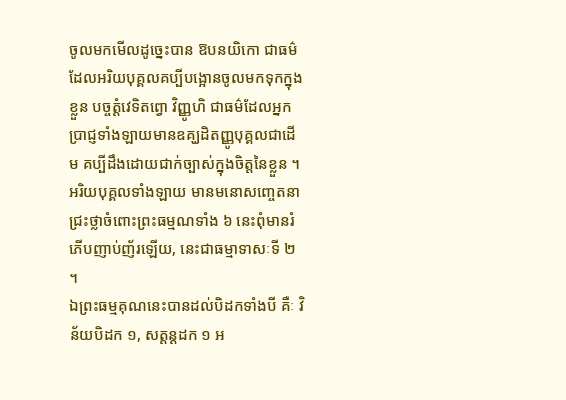ចូលមកមើលដូច្នេះបាន ឱបនយិកោ ជាធម៌ដែលអរិយបុគ្គលគប្បីបង្អោនចូលមកទុកក្នុងខ្លួន បច្ចត្តំវេទិតព្វោ វិញ្ញូហិ ជាធម៌ដែលអ្នកប្រាជ្ញទាំងឡាយមានឧគ្ឃដិតញ្ញូបុគ្គលជាដើម គប្បីដឹងដោយជាក់ច្បាស់ក្នុងចិត្តនៃខ្លួន ។
អរិយបុគ្គលទាំងឡាយ មានមនោសញ្ចេតនាជ្រះថ្លាចំពោះព្រះធម្មណទាំង ៦ នេះពុំមានរំភើបញាប់ញ័រឡើយ, នេះជាធម្មាទាសៈទី ២ ។
ឯព្រះធម្មគុណនេះបានដល់បិដកទាំងបី គឺៈ វិន័យបិដក ១, សត្តន្តដក ១ អ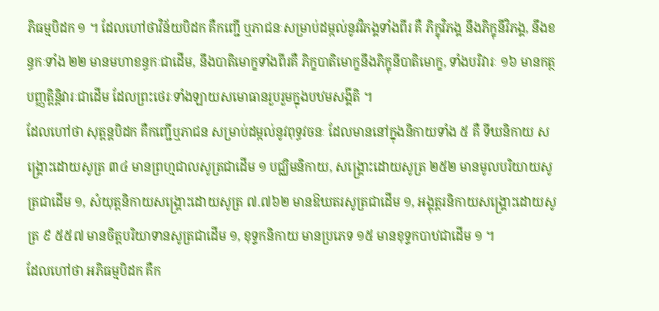ភិធម្មបិដក ១ ។ ដែលហៅថាវិន័យបិដក គឺកញ្ជើ ឬភាជនៈសម្រាប់ដម្កល់នូវវិភង្គទាំងពីរ គឺ ភិក្ខុវិភង្គ នឹងភិក្ខុនីវិភង្គ, នឹងខន្ធកៈទាំង ២២ មានមហាខន្ធកៈជាដើម, នឹងបាតិមោក្ខទាំងពីរគឺ ភិក្ខបាតិមោក្ខនឹងភិក្ខុនីបាតិមោក្ខ, ទាំងបរិវារៈ ១៦ មានកត្ថបញ្ញត្តិន្តិវារៈជាដើម ដែលព្រះថេរៈទាំងឡាយសមោធានរួបរួមក្នុងបឋមសង្គីតិ ។
ដែលហៅថា សុត្តន្តបិដក គឺកញ្ជើឬភាជន សម្រាប់ដម្កល់នូវពុទ្ធវចនៈ ដែលមាននៅក្នុងនិកាយទាំង ៥ គឺ ទីឃនិកាយ សង្គ្រោះដោយសូត្រ ៣៤ មានព្រហ្មជាលសូត្រជាដើម ១ បជ្ឈិមនិកាយ, សង្គ្រោះដោយសូត្រ ២៥២ មានមូលបរិយាយសូត្រជាដើម ១, សំយុត្តនិកាយសង្គ្រោះដោយសូត្រ ៧.៧៦២ មានឱឃតរសូត្រជាដើម ១, អង្គុត្តរនិកាយសង្គ្រោះដោយសូត្រ ៩ ៥៥៧ មានចិត្តបរិយាទានសូត្រជាដើម ១, ខុទ្ទកនិកាយ មានប្រភេទ ១៥ មានខុទ្ទកបាឋជាដើម ១ ។
ដែលហៅថា អភិធម្មបិដក គឺក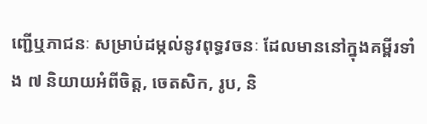ញ្ជើឬភាជនៈ សម្រាប់ដម្កល់នូវពុទ្ធវចនៈ ដែលមាននៅក្នុងគម្ពីរទាំង ៧ និយាយអំពីចិត្ត, ចេតសិក, រូប, និ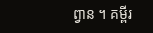ព្វាន ។ គម្ពីរ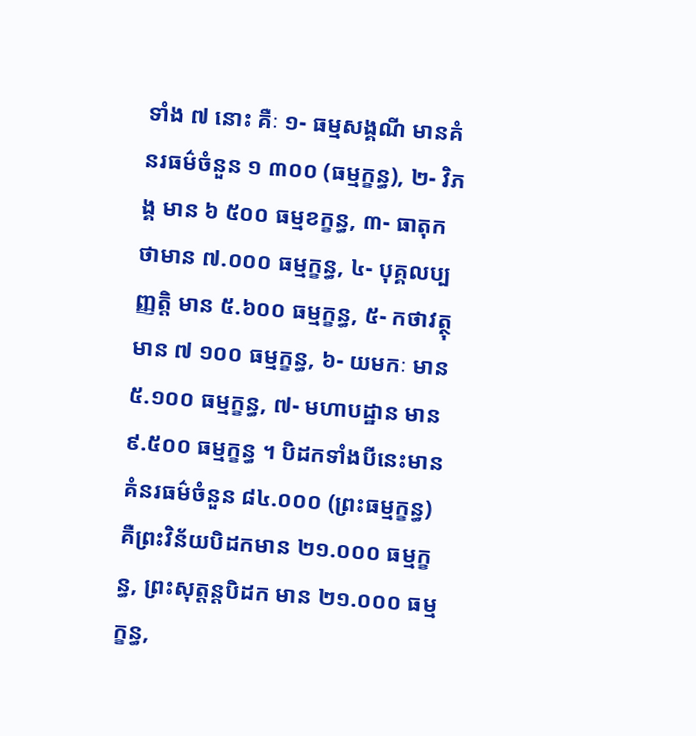ទាំង ៧ នោះ គឺៈ ១- ធម្មសង្គណី មានគំនរធម៌ចំនួន ១ ៣០០ (ធម្មក្ខន្ធ), ២- វិភង្គ មាន ៦ ៥០០ ធម្មខក្ខន្ធ, ៣- ធាតុកថាមាន ៧.០០០ ធម្មក្ខន្ធ, ៤- បុគ្គលប្បញ្ញត្តិ មាន ៥.៦០០ ធម្មក្ខន្ធ, ៥- កថាវត្ថុ មាន ៧ ១០០ ធម្មក្ខន្ធ, ៦- យមកៈ មាន ៥.១០០ ធម្មក្ខន្ធ, ៧- មហាបដ្ឋាន មាន ៩.៥០០ ធម្មក្ខន្ធ ។ បិដកទាំងបីនេះមានគំនរធម៌ចំនួន ៨៤.០០០ (ព្រះធម្មក្ខន្ធ) គឺព្រះវិន័យបិដកមាន ២១.០០០ ធម្មក្ខន្ធ, ព្រះសុត្តន្តបិដក មាន ២១.០០០ ធម្មក្ខន្ធ,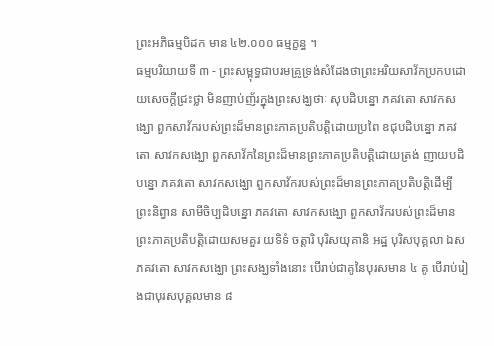ព្រះអភិធម្មបិដក មាន ៤២.០០០ ធម្មក្ខន្ធ ។
ធម្មបរិយាយទី ៣ - ព្រះសម្ពុទ្ធជាបរមគ្រូទ្រង់សំដែងថាព្រះអរិយសាវ័កប្រកបដោយសេចក្ដីជ្រះថ្លា មិនញាប់ញ័រក្នុងព្រះសង្ឃថាៈ សុបដិបន្នោ ភគវតោ សាវកសង្ឃោ ពួកសាវ័ករបស់ព្រះដ៏មានព្រះភាគប្រតិបត្តិដោយប្រពៃ ឧជុបដិបន្នោ ភគវតោ សាវកសង្ឃោ ពួកសាវ័កនៃព្រះដ៏មានព្រះភាគប្រតិបត្តិដោយត្រង់ ញាយបដិបន្នោ ភគវតោ សាវកសង្ឃោ ពួកសាវ័ករបស់ព្រះដ៏មានព្រះភាគប្រតិបត្តិដើម្បីព្រះនិព្វាន សាមីចិប្បដិបន្នោ ភគវតោ សាវកសង្ឃោ ពួកសាវ័ករបស់ព្រះដ៏មានព្រះភាគប្រតិបត្តិដោយសមគួរ យទិទំ ចត្តារិ បុរិសយុគានិ អដ្ឋ បុរិសបុគ្គលា ឯស ភគវតោ សាវកសង្ឃោ ព្រះសង្ឃទាំងនោះ បើរាប់ជាគូនៃបុរសមាន ៤ គូ បើរាប់រៀងជាបុរសបុគ្គលមាន ៨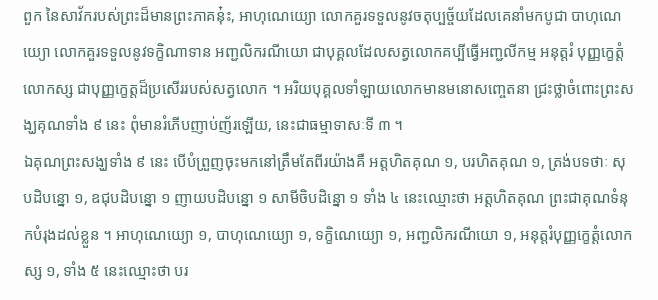ពួក នៃសាវ័ករបស់ព្រះដ៏មានព្រះភាគនុ៎ះ, អាហុណេយ្យោ លោកគួរទទួលនូវចតុប្បច្ច័យដែលគេនាំមកបូជា បាហុណេយ្យោ លោកគួរទទួលនូវទក្ខិណាទាន អញ្ជលិករណីយោ ជាបុគ្គលដែលសត្វលោកគប្បីធ្វើអញ្ជលីកម្ម អនុត្តរំ បុញ្ញក្ខេត្តំ លោកស្ស ជាបុញ្ញក្ខេត្តដ៏ប្រសើររបស់សត្វលោក ។ អរិយបុគ្គលទាំឡាយលោកមានមនោសញ្ចេតនា ជ្រះថ្លាចំពោះព្រះសង្ឃគុណទាំង ៩ នេះ ពុំមានរំភើបញាប់ញ័រឡើយ, នេះជាធម្មាទាសៈទី ៣ ។
ឯគុណព្រះសង្ឃទាំង ៩ នេះ បើបំព្រួញចុះមកនៅត្រឹមតែពីរយ៉ាងគឺ អត្តហិតគុណ ១, បរហិតគុណ ១, ត្រង់បទថាៈ សុបដិបន្នោ ១, ឧជុបដិបន្នោ ១ ញាយបដិបន្នោ ១ សាមីចិបដិន្នោ ១ ទាំង ៤ នេះឈ្មោះថា អត្តហិតគុណ ព្រះជាគុណទំនុកបំរុងដល់ខ្លួន ។ អាហុណេយ្យោ ១, បាហុណេយ្យោ ១, ទក្ខិណេយ្យោ ១, អញ្ជលិករណីយោ ១, អនុត្តរំបុញ្ញក្ខេត្តំលោកស្ស ១, ទាំង ៥ នេះឈ្មោះថា បរ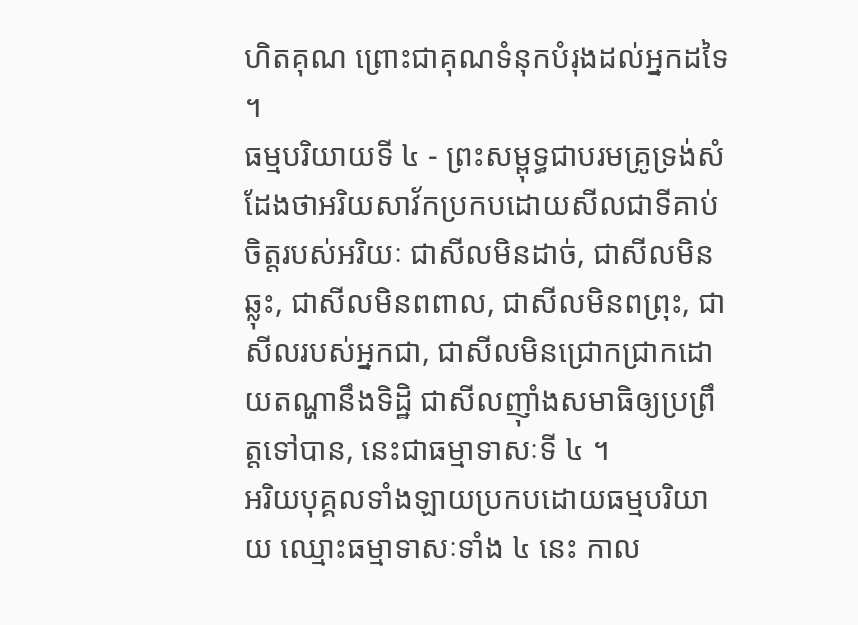ហិតគុណ ព្រោះជាគុណទំនុកបំរុងដល់អ្នកដទៃ ។
ធម្មបរិយាយទី ៤ - ព្រះសម្ពុទ្ធជាបរមគ្រូទ្រង់សំដែងថាអរិយសាវ័កប្រកបដោយសីលជាទីគាប់ចិត្តរបស់អរិយៈ ជាសីលមិនដាច់, ជាសីលមិនឆ្លុះ, ជាសីលមិនពពាល, ជាសីលមិនពព្រុះ, ជាសីលរបស់អ្នកជា, ជាសីលមិនជ្រោកជ្រាកដោយតណ្ហានឹងទិដ្ឋិ ជាសីលញ៉ាំងសមាធិឲ្យប្រព្រឹត្តទៅបាន, នេះជាធម្មាទាសៈទី ៤ ។
អរិយបុគ្គលទាំងឡាយប្រកបដោយធម្មបរិយាយ ឈ្មោះធម្មាទាសៈទាំង ៤ នេះ កាល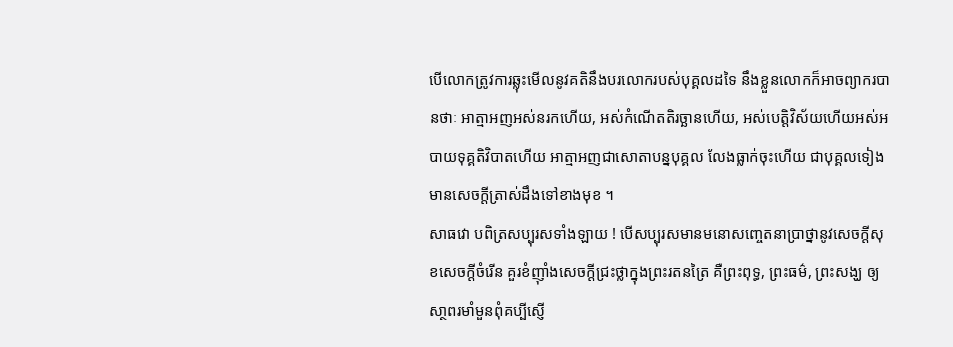បើលោកត្រូវការឆ្លុះមើលនូវគតិនឹងបរលោករបស់បុគ្គលដទៃ នឹងខ្លួនលោកក៏អាចព្យាករបានថាៈ អាត្មាអញអស់នរកហើយ, អស់កំណើតតិរច្ឆានហើយ, អស់បេត្តិវិស័យហើយអស់អបាយទុគ្គតិវិបាតហើយ អាត្មាអញជាសោតាបន្នបុគ្គល លែងធ្លាក់ចុះហើយ ជាបុគ្គលទៀង មានសេចក្ដីត្រាស់ដឹងទៅខាងមុខ ។
សាធវោ បពិត្រសប្បុរសទាំងឡាយ ! បើសប្បុរសមានមនោសញ្ចេតនាប្រាថ្នានូវសេចក្ដីសុខសេចក្ដីចំរើន គួរខំញ៉ាំងសេចក្ដីជ្រះថ្លាក្នុងព្រះរតនត្រៃ គឺព្រះពុទ្ធ, ព្រះធម៌, ព្រះសង្ឃ ឲ្យសា្ថពរមាំមួនពុំគប្បីស្ញើ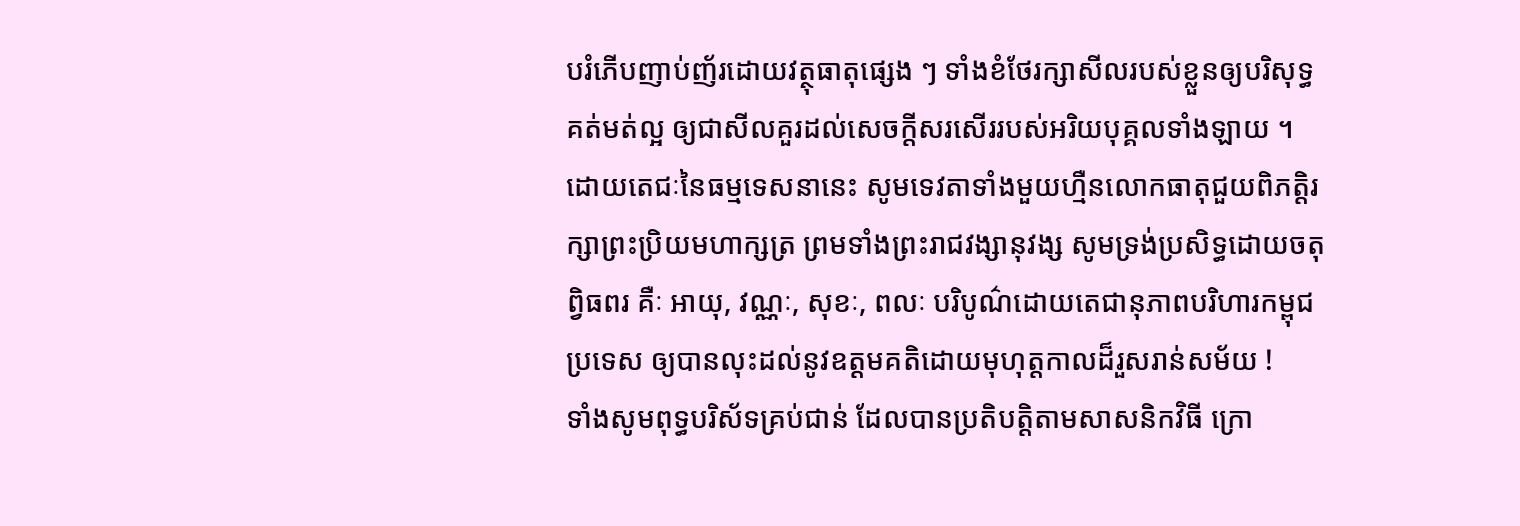បរំភើបញាប់ញ័រដោយវត្ថុធាតុផ្សេង ៗ ទាំងខំថែរក្សាសីលរបស់ខ្លួនឲ្យបរិសុទ្ធគត់មត់ល្អ ឲ្យជាសីលគួរដល់សេចក្ដីសរសើររបស់អរិយបុគ្គលទាំងឡាយ ។
ដោយតេជៈនៃធម្មទេសនានេះ សូមទេវតាទាំងមួយហ្មឺនលោកធាតុជួយពិភត្តិរក្សាព្រះប្រិយមហាក្សត្រ ព្រមទាំងព្រះរាជវង្សានុវង្ស សូមទ្រង់ប្រសិទ្ធដោយចតុព្វិធពរ គឺៈ អាយុ, វណ្ណៈ, សុខៈ, ពលៈ បរិបូណ៌ដោយតេជានុភាពបរិហារកម្ពុជប្រទេស ឲ្យបានលុះដល់នូវឧត្ដមគតិដោយមុហុត្តកាលដ៏រួសរាន់សម័យ !
ទាំងសូមពុទ្ធបរិស័ទគ្រប់ជាន់ ដែលបានប្រតិបត្តិតាមសាសនិកវិធី ក្រោ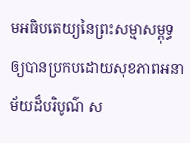មអធិបតេយ្យនៃព្រះសម្មាសម្ពុទ្ធ ឲ្យបានប្រកបដោយសុខភាពអនាម័យដ៏បរិបូណ៌ ស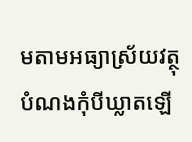មតាមអធ្យាស្រ័យវត្ថុបំណងកុំបីឃ្លាតឡើ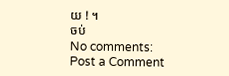យ ! ។
ចប់
No comments:
Post a Comment